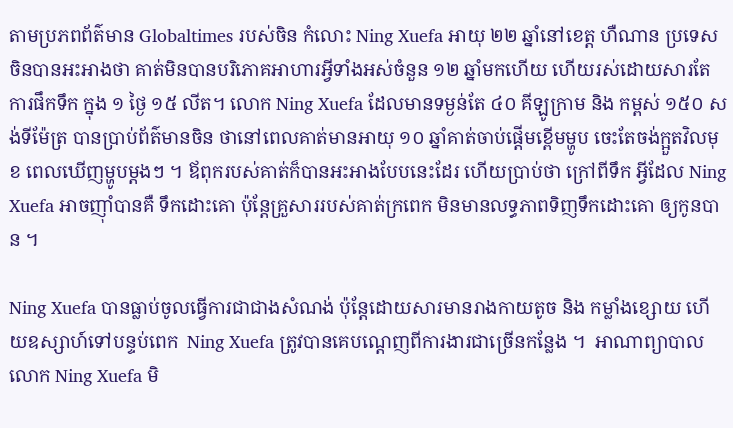តាមប្រភពព័ត៌មាន Globaltimes របស់ចិន កំលោះ Ning Xuefa អាយុ ២២ ឆ្នាំនៅខេត្ត ហឺណាន ប្រទេសចិនបានអះអាងថា គាត់មិនបានបរិភោគអាហារអ្វីទាំងអស់ចំនួន ១២ ឆ្នាំមកហើយ ហើយរស់ដោយសារតែការផឹកទឹក ក្នុង ១ ថ្ងៃ ១៥ លីត។ លោក Ning Xuefa ដែលមានទម្ងន់តែ ៤០ គីឡូក្រាម និង កម្ពស់ ១៥០ សង់ទីម៉ែត្រ បានប្រាប់ព័ត៌មានចិន ថានៅពេលគាត់មានអាយុ ១០ ឆ្នាំគាត់ចាប់ផ្ដើមខ្ពើមម្ហូប ចេះតែចង់ក្អួតវិលមុខ ពេលឃើញម្ហូបម្ដងៗ ។ ឪពុករបស់គាត់ក៏បានអះអាងបែបនេះដែរ ហើយប្រាប់ថា ក្រៅពីទឹក អ្វីដែល Ning Xuefa អាចញ៉ាំបានគឺ ទឹកដោះគោ ប៉ុន្ដែគ្រួសាររបស់គាត់ក្រពេក មិនមានលទ្ធភាពទិញទឹកដោះគោ ឲ្យកូនបាន ។

Ning Xuefa បានធ្លាប់ចូលធ្វើការជាជាងសំណង់ ប៉ុន្ដែដោយសារមានរាងកាយតូច និង កម្លាំងខ្សោយ ហើយឧស្សាហ៍ទៅបន្ទប់ពេក  Ning Xuefa ត្រូវបានគេបណ្ដេញពីការងារជាច្រើនកន្លែង ។  អាណាព្យាបាល លោក Ning Xuefa មិ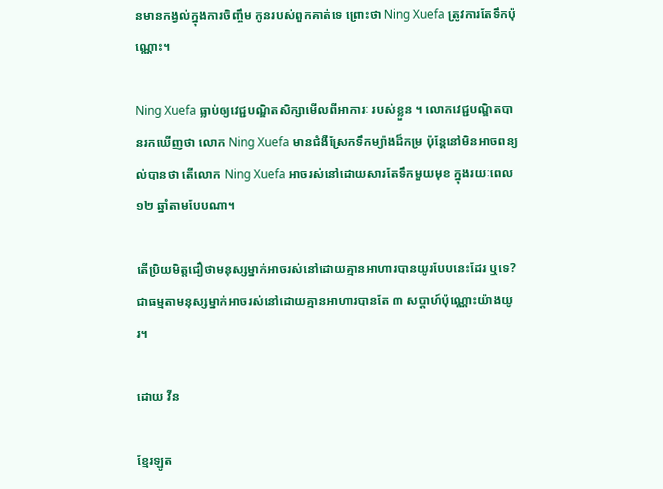នមានកង្វល់ក្នុងការចិញ្ចឹម កូនរបស់ពួកគាត់ទេ ព្រោះថា Ning Xuefa ត្រូវការតែទឹកប៉ុណ្ណោះ។

Ning Xuefa ធ្លាប់ឲ្យវេជ្ជបណ្ឌិតសិក្សាមើលពីអាការៈ របស់ខ្លួន ។ លោកវេជ្ជបណ្ឌិតបានរកឃើញថា លោក Ning Xuefa មានជំងឺស្រែកទឹកម្យ៉ាងដ៏កម្រ ប៉ុន្ដែនៅមិនអាចពន្យល់បានថា តើលោក Ning Xuefa អាចរស់នៅដោយសារតែទឹកមួយមុខ ក្នុងរយៈពេល ១២ ឆ្នាំតាមបែបណា។

តើប្រិយមិត្តជឿថាមនុស្សម្នាក់អាចរស់នៅដោយគ្មានអាហារបានយូរបែបនេះដែរ ឬទេ? ជាធម្មតាមនុស្សម្នាក់អាចរស់នៅដោយគ្មានអាហារបានតែ ៣ សប្ដាហ៍ប៉ុណ្ណោះយ៉ាងយូរ។

ដោយ វីន

ខ្មែរឡូត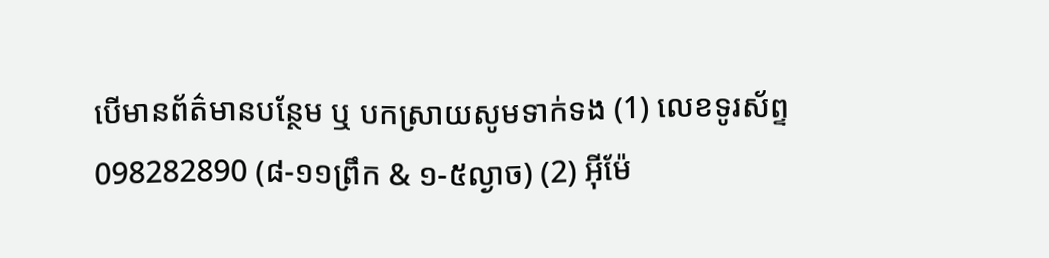បើមានព័ត៌មានបន្ថែម ឬ បកស្រាយសូមទាក់ទង (1) លេខទូរស័ព្ទ 098282890 (៨-១១ព្រឹក & ១-៥ល្ងាច) (2) អ៊ីម៉ែ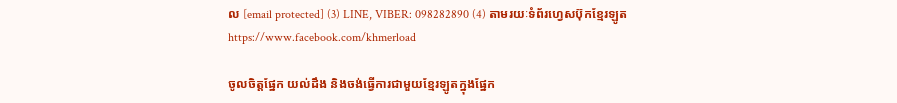ល [email protected] (3) LINE, VIBER: 098282890 (4) តាមរយៈទំព័រហ្វេសប៊ុកខ្មែរឡូត https://www.facebook.com/khmerload

ចូលចិត្តផ្នែក យល់ដឹង និងចង់ធ្វើការជាមួយខ្មែរឡូតក្នុងផ្នែក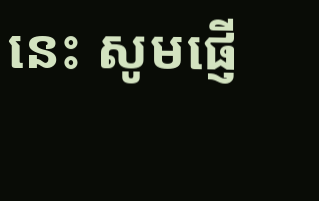នេះ សូមផ្ញើ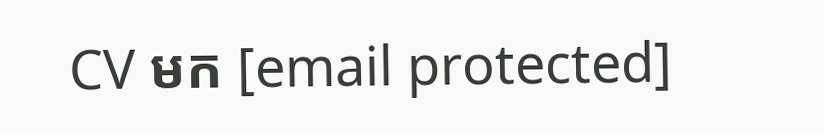CV មក [email protected]